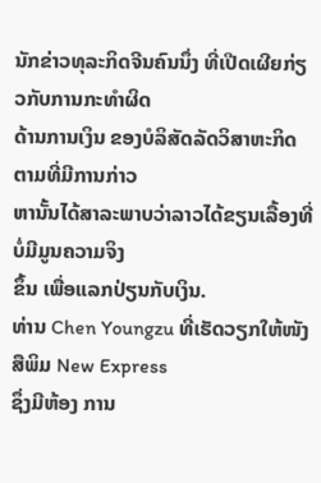ນັກຂ່າວທຸລະກິດຈີນຄົນນຶ່ງ ທີ່ເປີດເຜີຍກ່ຽວກັບການກະທໍາຜິດ
ດ້ານການເງິນ ຂອງບໍລິສັດລັດວິສາຫະກິດ ຕາມທີ່ມີການກ່າວ
ຫານັ້ນໄດ້ສາລະພາບວ່າລາວໄດ້ຂຽນເລື້ອງທີ່ບໍ່ມີມູນຄວາມຈິງ
ຂຶ້ນ ເພື່ອແລກປ່ຽນກັບເງິນ.
ທ່ານ Chen Youngzu ທີ່ເຮັດວຽກໃຫ້ໜັງສືພິມ New Express
ຊຶ່ງມີຫ້ອງ ການ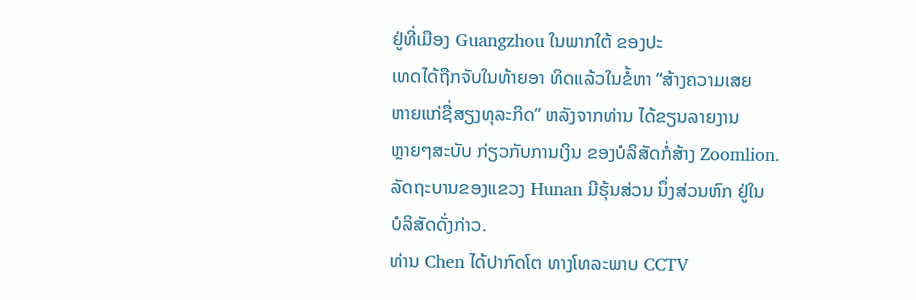ຢູ່ທີ່ເມືອງ Guangzhou ໃນພາກໃຕ້ ຂອງປະ
ເທດໄດ້ຖືກຈັບໃນທ້າຍອາ ທິດແລ້ວໃນຂໍ້ຫາ “ສ້າງຄວາມເສຍ
ຫາຍແກ່ຊື່ສຽງທຸລະກິດ” ຫລັງຈາກທ່ານ ໄດ້ຂຽນລາຍງານ
ຫຼາຍໆສະບັບ ກ່ຽວກັບການເງິນ ຂອງບໍລິສັດກໍ່ສ້າງ Zoomlion.
ລັດຖະບານຂອງແຂວງ Hunan ມີຮຸ້ນສ່ວນ ນຶ່ງສ່ວນຫົກ ຢູ່ໃນ
ບໍລິສັດດັ່ງກ່າວ.
ທ່ານ Chen ໄດ້ປາກົດໂຕ ທາງໂທລະພາບ CCTV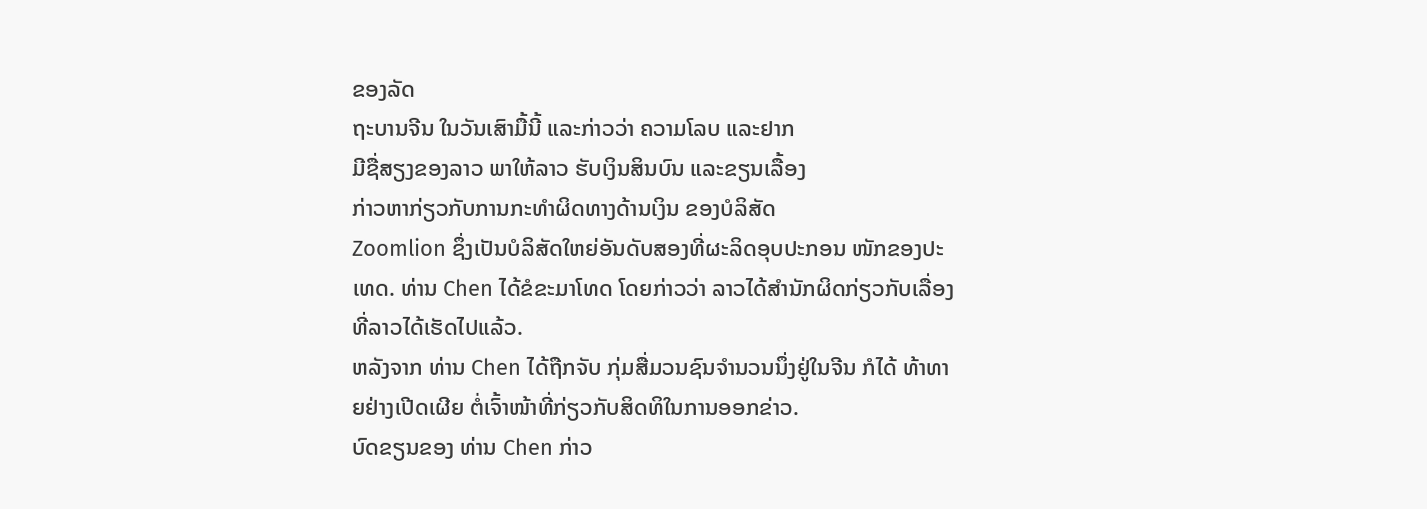ຂອງລັດ
ຖະບານຈີນ ໃນວັນເສົາມື້ນີ້ ແລະກ່າວວ່າ ຄວາມໂລບ ແລະຢາກ
ມີຊື່ສຽງຂອງລາວ ພາໃຫ້ລາວ ຮັບເງິນສິນບົນ ແລະຂຽນເລື້ອງ
ກ່າວຫາກ່ຽວກັບການກະທຳຜິດທາງດ້ານເງິນ ຂອງບໍລິສັດ
Zoomlion ຊຶ່ງເປັນບໍລິສັດໃຫຍ່ອັນດັບສອງທີ່ຜະລິດອຸບປະກອນ ໜັກຂອງປະເທດ. ທ່ານ Chen ໄດ້ຂໍຂະມາໂທດ ໂດຍກ່າວວ່າ ລາວໄດ້ສຳນັກຜິດກ່ຽວກັບເລື່ອງ ທີ່ລາວໄດ້ເຮັດໄປແລ້ວ.
ຫລັງຈາກ ທ່ານ Chen ໄດ້ຖືກຈັບ ກຸ່ມສື່ມວນຊົນຈໍານວນນຶ່ງຢູ່ໃນຈີນ ກໍໄດ້ ທ້າທາຍຢ່າງເປີດເຜີຍ ຕໍ່ເຈົ້າໜ້າທີ່ກ່ຽວກັບສິດທິໃນການອອກຂ່າວ.
ບົດຂຽນຂອງ ທ່ານ Chen ກ່າວ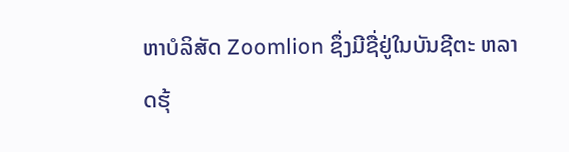ຫາບໍລິສັດ Zoomlion ຊຶ່ງມີຊື່ຢູ່ໃນບັນຊີຕະ ຫລາດຮຸ້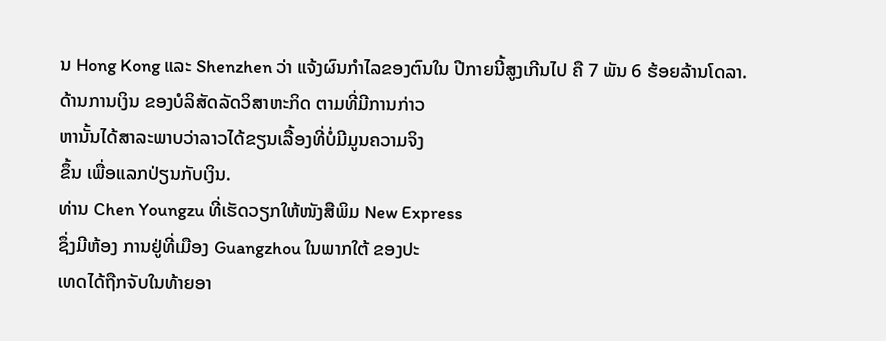ນ Hong Kong ແລະ Shenzhen ວ່າ ແຈ້ງຜົນກໍາໄລຂອງຕົນໃນ ປີກາຍນີ້ສູງເກີນໄປ ຄື 7 ພັນ 6 ຮ້ອຍລ້ານໂດລາ.
ດ້ານການເງິນ ຂອງບໍລິສັດລັດວິສາຫະກິດ ຕາມທີ່ມີການກ່າວ
ຫານັ້ນໄດ້ສາລະພາບວ່າລາວໄດ້ຂຽນເລື້ອງທີ່ບໍ່ມີມູນຄວາມຈິງ
ຂຶ້ນ ເພື່ອແລກປ່ຽນກັບເງິນ.
ທ່ານ Chen Youngzu ທີ່ເຮັດວຽກໃຫ້ໜັງສືພິມ New Express
ຊຶ່ງມີຫ້ອງ ການຢູ່ທີ່ເມືອງ Guangzhou ໃນພາກໃຕ້ ຂອງປະ
ເທດໄດ້ຖືກຈັບໃນທ້າຍອາ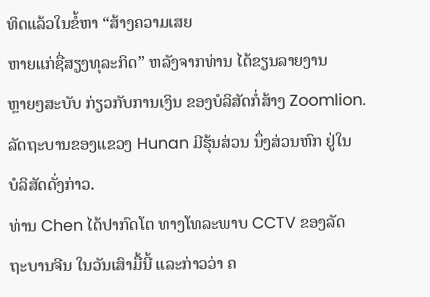ທິດແລ້ວໃນຂໍ້ຫາ “ສ້າງຄວາມເສຍ
ຫາຍແກ່ຊື່ສຽງທຸລະກິດ” ຫລັງຈາກທ່ານ ໄດ້ຂຽນລາຍງານ
ຫຼາຍໆສະບັບ ກ່ຽວກັບການເງິນ ຂອງບໍລິສັດກໍ່ສ້າງ Zoomlion.
ລັດຖະບານຂອງແຂວງ Hunan ມີຮຸ້ນສ່ວນ ນຶ່ງສ່ວນຫົກ ຢູ່ໃນ
ບໍລິສັດດັ່ງກ່າວ.
ທ່ານ Chen ໄດ້ປາກົດໂຕ ທາງໂທລະພາບ CCTV ຂອງລັດ
ຖະບານຈີນ ໃນວັນເສົາມື້ນີ້ ແລະກ່າວວ່າ ຄ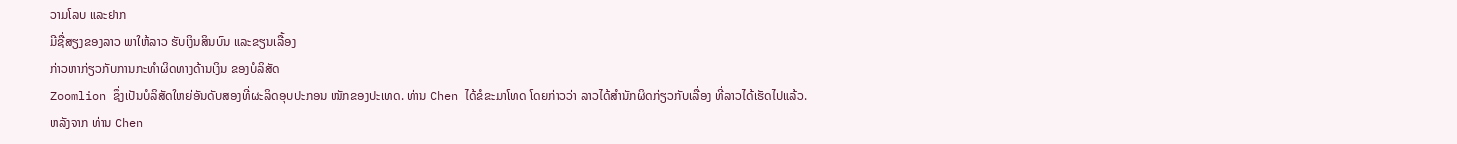ວາມໂລບ ແລະຢາກ
ມີຊື່ສຽງຂອງລາວ ພາໃຫ້ລາວ ຮັບເງິນສິນບົນ ແລະຂຽນເລື້ອງ
ກ່າວຫາກ່ຽວກັບການກະທຳຜິດທາງດ້ານເງິນ ຂອງບໍລິສັດ
Zoomlion ຊຶ່ງເປັນບໍລິສັດໃຫຍ່ອັນດັບສອງທີ່ຜະລິດອຸບປະກອນ ໜັກຂອງປະເທດ. ທ່ານ Chen ໄດ້ຂໍຂະມາໂທດ ໂດຍກ່າວວ່າ ລາວໄດ້ສຳນັກຜິດກ່ຽວກັບເລື່ອງ ທີ່ລາວໄດ້ເຮັດໄປແລ້ວ.
ຫລັງຈາກ ທ່ານ Chen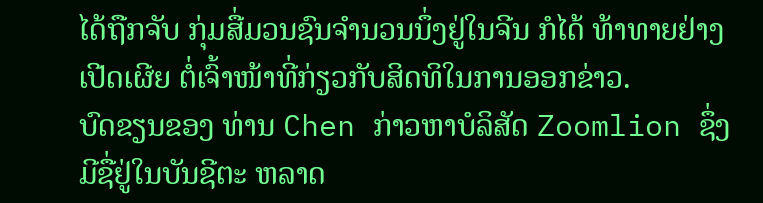ໄດ້ຖືກຈັບ ກຸ່ມສື່ມວນຊົນຈໍານວນນຶ່ງຢູ່ໃນຈີນ ກໍໄດ້ ທ້າທາຍຢ່າງເປີດເຜີຍ ຕໍ່ເຈົ້າໜ້າທີ່ກ່ຽວກັບສິດທິໃນການອອກຂ່າວ.
ບົດຂຽນຂອງ ທ່ານ Chen ກ່າວຫາບໍລິສັດ Zoomlion ຊຶ່ງມີຊື່ຢູ່ໃນບັນຊີຕະ ຫລາດ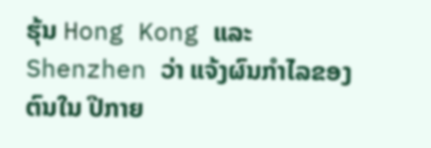ຮຸ້ນ Hong Kong ແລະ Shenzhen ວ່າ ແຈ້ງຜົນກໍາໄລຂອງຕົນໃນ ປີກາຍ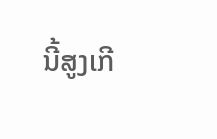ນີ້ສູງເກີ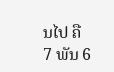ນໄປ ຄື 7 ພັນ 6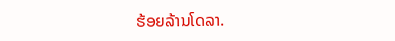ຮ້ອຍລ້ານໂດລາ.